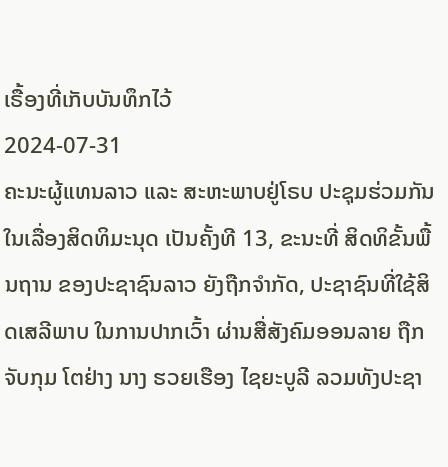ເຣື້ອງທີ່ເກັບບັນທຶກໄວ້
2024-07-31
ຄະນະຜູ້ແທນລາວ ແລະ ສະຫະພາບຢູ່ໂຣບ ປະຊຸມຮ່ວມກັນ ໃນເລື່ອງສິດທິມະນຸດ ເປັນຄັ້ງທີ 13, ຂະນະທີ່ ສິດທິຂັ້ນພື້ນຖານ ຂອງປະຊາຊົນລາວ ຍັງຖືກຈໍາກັດ, ປະຊາຊົນທີ່ໃຊ້ສິດເສລີພາບ ໃນການປາກເວົ້າ ຜ່ານສື່ສັງຄົມອອນລາຍ ຖືກຈັບກຸມ ໂຕຢ່າງ ນາງ ຮວຍເຮືອງ ໄຊຍະບູລີ ລວມທັງປະຊາ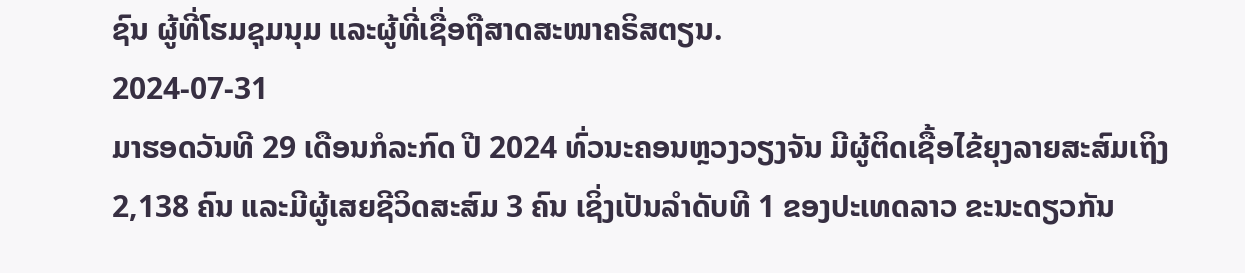ຊົນ ຜູ້ທີ່ໂຮມຊຸມນຸມ ແລະຜູ້ທີ່ເຊື່ອຖືສາດສະໜາຄຣິສຕຽນ.
2024-07-31
ມາຮອດວັນທີ 29 ເດືອນກໍລະກົດ ປີ 2024 ທົ່ວນະຄອນຫຼວງວຽງຈັນ ມີຜູ້ຕິດເຊື້ອໄຂ້ຍຸງລາຍສະສົມເຖິງ 2,138 ຄົນ ແລະມີຜູ້ເສຍຊີວິດສະສົມ 3 ຄົນ ເຊິ່ງເປັນລໍາດັບທີ 1 ຂອງປະເທດລາວ ຂະນະດຽວກັນ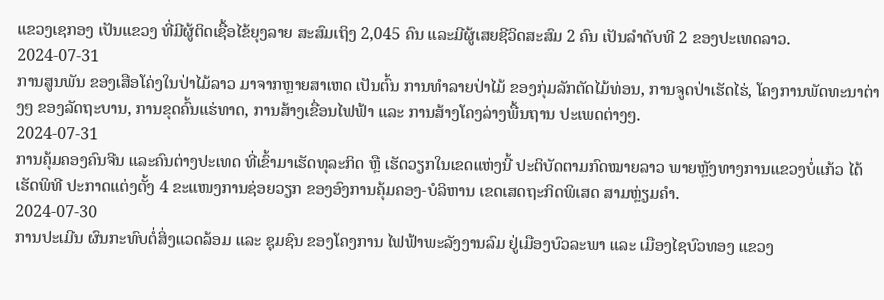ແຂວງເຊກອງ ເປັນແຂວງ ທີ່ມີຜູ້ຕິດເຊື້ອໄຂ້ຍຸງລາຍ ສະສົມເຖິງ 2,045 ຄົນ ແລະມີຜູ້ເສຍຊີວິດສະສົມ 2 ຄົນ ເປັນລໍາດັບທີ 2 ຂອງປະເທດລາວ.
2024-07-31
ການສູນພັນ ຂອງເສືອໂຄ່ງໃນປ່າໄມ້ລາວ ມາຈາກຫຼາຍສາເຫດ ເປັນຕົ້ນ ການທຳລາຍປ່າໄມ້ ຂອງກຸ່ມລັກຕັດໄມ້ທ່ອນ, ການຈູດປ່າເຮັດໄຮ່, ໂຄງການພັດທະນາຕ່າງໆ ຂອງລັດຖະບານ, ການຂຸດຄົ້ນແຮ່ທາດ, ການສ້າງເຂື່ອນໄຟຟ້າ ແລະ ການສ້າງໂຄງລ່າງພື້ນຖານ ປະເພດຕ່າງໆ.
2024-07-31
ການຄຸ້ມຄອງຄົນຈີນ ແລະຄົນຕ່າງປະເທດ ທີ່ເຂົ້າມາເຮັດທຸລະກິດ ຫຼື ເຮັດວຽກໃນເຂດແຫ່ງນີ້ ປະຕິບັດຕາມກົດໝາຍລາວ ພາຍຫຼັງທາງການແຂວງບໍ່ແກ້ວ ໄດ້ເຮັດພິທີ ປະກາດແຕ່ງຕັ້ງ 4 ຂະແໜງການຊ່ອຍວຽກ ຂອງອົງການຄຸ້ມຄອງ-ບໍລິຫານ ເຂດເສດຖະກິດພິເສດ ສາມຫຼ່ຽມຄໍາ.
2024-07-30
ການປະເມີນ ຜົນກະທົບຕໍ່ສິ່ງແວດລ້ອມ ແລະ ຊຸມຊົນ ຂອງໂຄງການ ໄຟຟ້າພະລັງງານລົມ ຢູ່ເມືອງບົວລະພາ ແລະ ເມືອງໄຊບົວທອງ ແຂວງ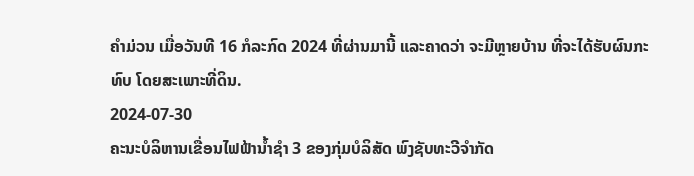ຄໍາມ່ວນ ເມື່ອວັນທີ 16 ກໍລະກົດ 2024 ທີ່ຜ່ານມານີ້ ແລະຄາດວ່າ ຈະມີຫຼາຍບ້ານ ທີ່ຈະໄດ້ຮັບຜົນກະທົບ ໂດຍສະເພາະທີ່ດິນ.
2024-07-30
ຄະນະບໍລິຫານເຂື່ອນໄຟຟ້ານໍ້າຊໍາ 3 ຂອງກຸ່ມບໍລິສັດ ພົງຊັບທະວີຈໍາກັດ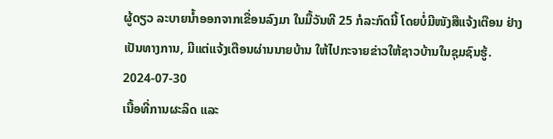ຜູ້ດຽວ ລະບາຍນໍ້າອອກຈາກເຂື່ອນລົງມາ ໃນມື້ວັນທີ 25 ກໍລະກົດນີ້ ໂດຍບໍ່ມີໜັງສືແຈ້ງເຕືອນ ຢ່າງເປັນທາງການ, ມີແຕ່ແຈ້ງເຕືອນຜ່ານນາຍບ້ານ ໃຫ້ໄປກະຈາຍຂ່າວໃຫ້ຊາວບ້ານໃນຊຸມຊົນຮູ້.
2024-07-30
ເນື້ອທີ່ການຜະລິດ ແລະ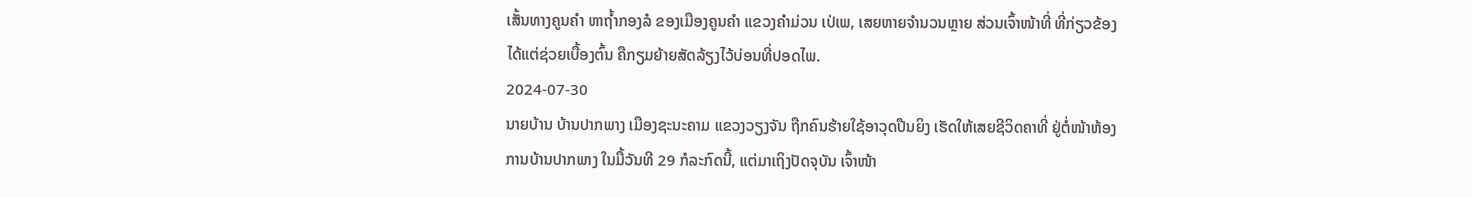ເສັ້ນທາງຄູນຄໍາ ຫາຖ້ຳກອງລໍ ຂອງເມືອງຄູນຄຳ ແຂວງຄຳມ່ວນ ເປ່ເພ, ເສຍຫາຍຈຳນວນຫຼາຍ ສ່ວນເຈົ້າໜ້າທີ່ ທີ່ກ່ຽວຂ້ອງ ໄດ້ແຕ່ຊ່ວຍເບື້ອງຕົ້ນ ຄືກຽມຍ້າຍສັດລ້ຽງໄວ້ບ່ອນທີ່ປອດໄພ.
2024-07-30
ນາຍບ້ານ ບ້ານປາກພາງ ເມືອງຊະນະຄາມ ແຂວງວຽງຈັນ ຖືກຄົນຮ້າຍໃຊ້ອາວຸດປືນຍິງ ເຮັດໃຫ້ເສຍຊີວິດຄາທີ່ ຢູ່ຕໍ່ໜ້າຫ້ອງການບ້ານປາກພາງ ໃນມື້ວັນທີ 29 ກໍລະກົດນີ້, ແຕ່ມາເຖິງປັດຈຸບັນ ເຈົ້າໜ້າ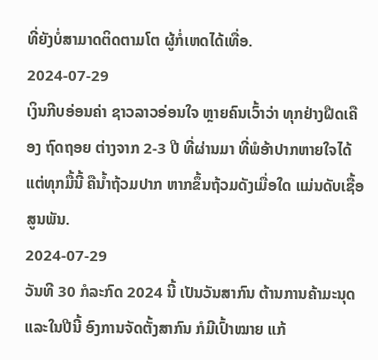ທີ່ຍັງບໍ່ສາມາດຕິດຕາມໂຕ ຜູ້ກໍ່ເຫດໄດ້ເທື່ອ.
2024-07-29
ເງິນກີບອ່ອນຄ່າ ຊາວລາວອ່ອນໃຈ ຫຼາຍຄົນເວົ້າວ່າ ທຸກຢ່າງຝືດເຄືອງ ຖົດຖອຍ ຕ່າງຈາກ 2-3 ປີ ທີ່ຜ່ານມາ ທີ່ພໍອ້າປາກຫາຍໃຈໄດ້ ແຕ່ທຸກມື້ນີ້ ຄືນໍ້າຖ້ວມປາກ ຫາກຂຶ້ນຖ້ວມດັງເມື່ອໃດ ແມ່ນດັບເຊື້ອສູນພັນ.
2024-07-29
ວັນທີ 30 ກໍລະກົດ 2024 ນີ້ ເປັນວັນສາກົນ ຕ້ານການຄ້າມະນຸດ ແລະໃນປີນີ້ ອົງການຈັດຕັ້ງສາກົນ ກໍມີເປົ້າໝາຍ ແກ້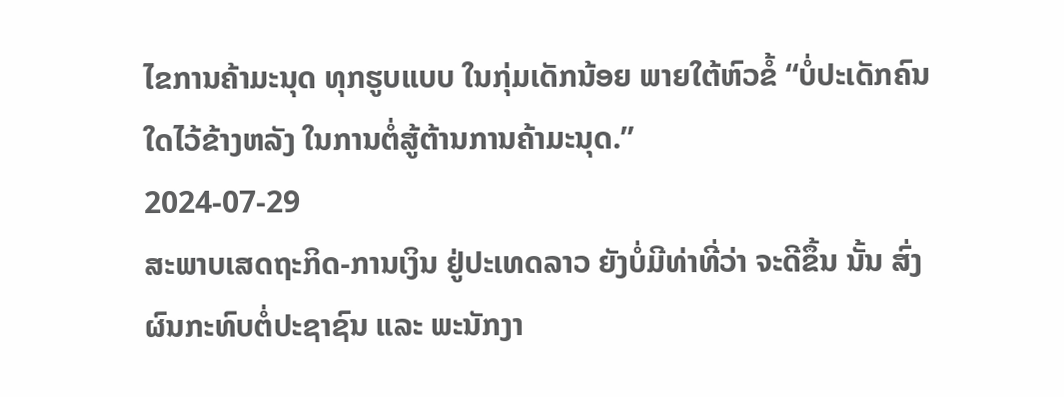ໄຂການຄ້າມະນຸດ ທຸກຮູບແບບ ໃນກຸ່ມເດັກນ້ອຍ ພາຍໃຕ້ຫົວຂໍ້ “ບໍ່ປະເດັກຄົນໃດໄວ້ຂ້າງຫລັງ ໃນການຕໍ່ສູ້ຕ້ານການຄ້າມະນຸດ.”
2024-07-29
ສະພາບເສດຖະກິດ-ການເງິນ ຢູ່ປະເທດລາວ ຍັງບໍ່ມີທ່າທີ່ວ່າ ຈະດີຂຶ້ນ ນັ້ນ ສົ່ງຜົນກະທົບຕໍ່ປະຊາຊົນ ແລະ ພະນັກງາ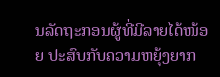ນລັດຖະກອນຜູ້ທີ່ມີລາຍໄດ້ໜ້ອຍ ປະສົບກັບຄວາມຫຍຸ້ງຍາກ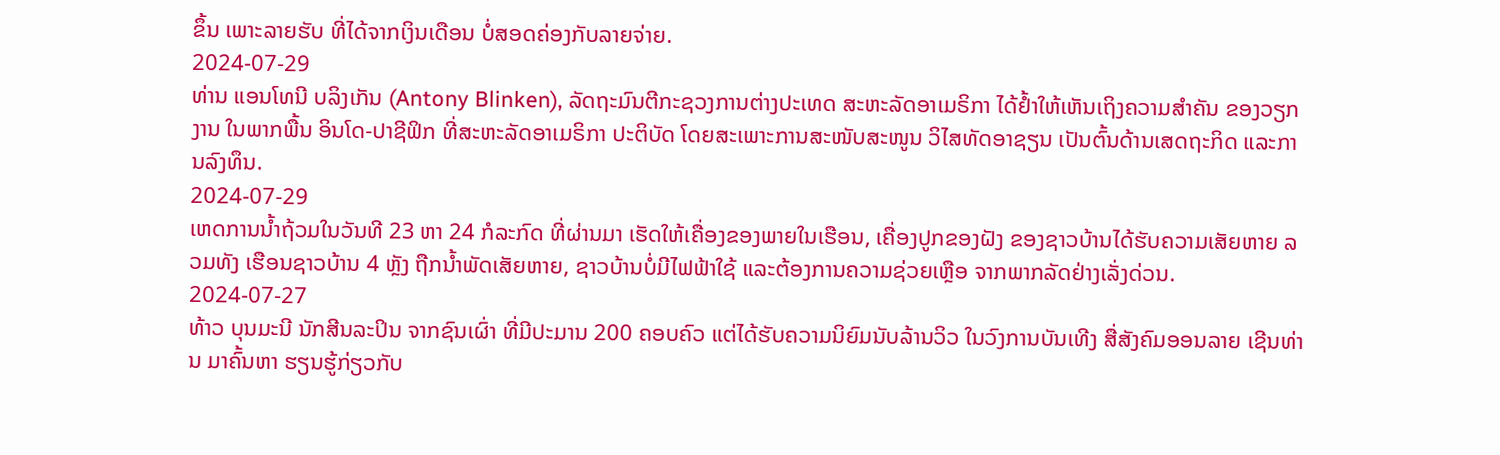ຂຶ້ນ ເພາະລາຍຮັບ ທີ່ໄດ້ຈາກເງິນເດືອນ ບໍ່ສອດຄ່ອງກັບລາຍຈ່າຍ.
2024-07-29
ທ່ານ ແອນໂທນີ ບລິງເກັນ (Antony Blinken), ລັດຖະມົນຕີກະຊວງການຕ່າງປະເທດ ສະຫະລັດອາເມຣິກາ ໄດ້ຢໍ້າໃຫ້ເຫັນເຖິງຄວາມສໍາຄັນ ຂອງວຽກງານ ໃນພາກພື້ນ ອິນໂດ-ປາຊີຟິກ ທີ່ສະຫະລັດອາເມຣິກາ ປະຕິບັດ ໂດຍສະເພາະການສະໜັບສະໜູນ ວິໄສທັດອາຊຽນ ເປັນຕົ້ນດ້ານເສດຖະກິດ ແລະການລົງທຶນ.
2024-07-29
ເຫດການນໍ້າຖ້ວມໃນວັນທີ 23 ຫາ 24 ກໍລະກົດ ທີ່ຜ່ານມາ ເຮັດໃຫ້ເຄື່ອງຂອງພາຍໃນເຮືອນ, ເຄື່ອງປູກຂອງຝັງ ຂອງຊາວບ້ານໄດ້ຮັບຄວາມເສັຍຫາຍ ລວມທັງ ເຮືອນຊາວບ້ານ 4 ຫຼັງ ຖືກນໍ້າພັດເສັຍຫາຍ, ຊາວບ້ານບໍ່ມີໄຟຟ້າໃຊ້ ແລະຕ້ອງການຄວາມຊ່ວຍເຫຼືອ ຈາກພາກລັດຢ່າງເລັ່ງດ່ວນ.
2024-07-27
ທ້າວ ບຸນມະນີ ນັກສີນລະປິນ ຈາກຊົນເຜົ່າ ທີ່ມີປະມານ 200 ຄອບຄົວ ແຕ່ໄດ້ຮັບຄວາມນິຍົມນັບລ້ານວິວ ໃນວົງການບັນເທີງ ສື່ສັງຄົມອອນລາຍ ເຊີນທ່ານ ມາຄົ້ນຫາ ຮຽນຮູ້ກ່ຽວກັບ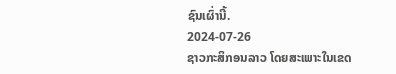ຊົນເຜົ່ານີ້.
2024-07-26
ຊາວກະສິກອນລາວ ໂດຍສະເພາະໃນເຂດ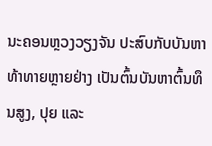ນະຄອນຫຼວງວຽງຈັນ ປະສົບກັບບັນຫາທ້າທາຍຫຼາຍຢ່າງ ເປັນຕົ້ນບັນຫາຕົ້ນທຶນສູງ, ປຸຍ ແລະ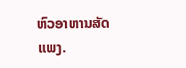ຫົວອາຫານສັດແພງ.